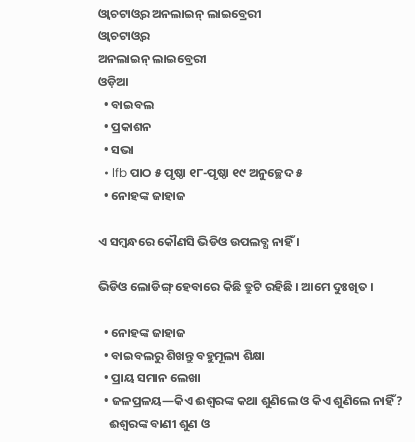ଓ୍ଵାଚଟାଓ୍ଵର ଅନଲାଇନ୍ ଲାଇବ୍ରେରୀ
ଓ୍ଵାଚଟାଓ୍ଵର
ଅନଲାଇନ୍ ଲାଇବ୍ରେରୀ
ଓଡ଼ିଆ
  • ବାଇବଲ
  • ପ୍ରକାଶନ
  • ସଭା
  • lfb ପାଠ ୫ ପୃଷ୍ଠା ୧୮-ପୃଷ୍ଠା ୧୯ ଅନୁଚ୍ଛେଦ ୫
  • ନୋହଙ୍କ ଜାହାଜ

ଏ ସମ୍ୱନ୍ଧରେ କୌଣସି ଭିଡିଓ ଉପଲବ୍ଧ ନାହିଁ ।

ଭିଡିଓ ଲୋଡିଙ୍ଗ୍ ହେବାରେ କିଛି ତ୍ରୁଟି ରହିଛି । ଆମେ ଦୁଃଖିତ ।

  • ନୋହଙ୍କ ଜାହାଜ
  • ବାଇବଲରୁ ଶିଖନ୍ତୁ ବହୁମୂଲ୍ୟ ଶିକ୍ଷା
  • ପ୍ରାୟ ସମାନ ଲେଖା
  • ଜଳପ୍ରଳୟ—କିଏ ଈଶ୍ୱରଙ୍କ କଥା ଶୁଣିଲେ ଓ କିଏ ଶୁଣିଲେ ନାହିଁ?
    ଈଶ୍ୱରଙ୍କ ବାଣୀ ଶୁଣ ଓ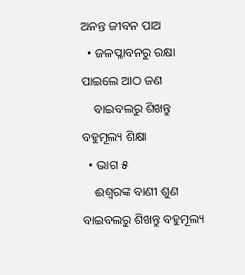ଅନନ୍ତ ଜୀବନ ପାଅ
  • ଜଳପ୍ଳାବନରୁ ରକ୍ଷା ପାଇଲେ ଆଠ ଜଣ
    ବାଇବଲରୁ ଶିଖନ୍ତୁ ବହୁମୂଲ୍ୟ ଶିକ୍ଷା
  • ଭାଗ ୫
    ଈଶ୍ୱରଙ୍କ ବାଣୀ ଶୁଣ
ବାଇବଲରୁ ଶିଖନ୍ତୁ ବହୁମୂଲ୍ୟ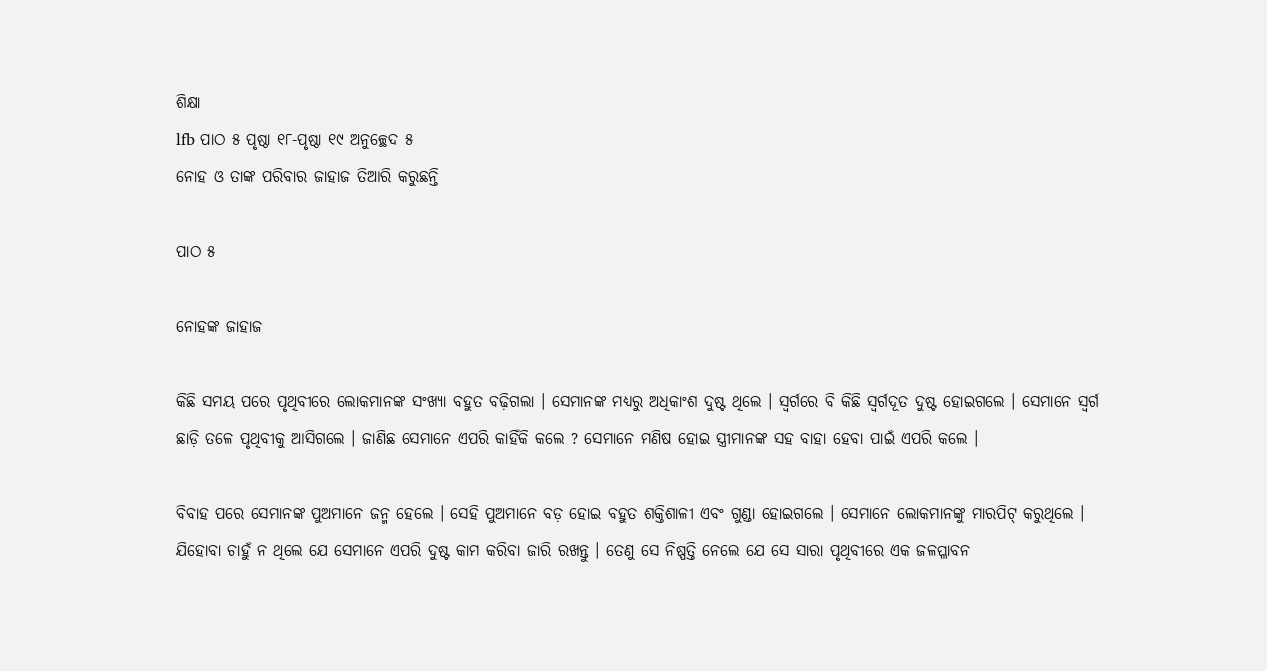ଶିକ୍ଷା
lfb ପାଠ ୫ ପୃଷ୍ଠା ୧୮-ପୃଷ୍ଠା ୧୯ ଅନୁଚ୍ଛେଦ ୫
ନୋହ ଓ ତାଙ୍କ ପରିବାର ଜାହାଜ ତିଆରି କରୁଛନ୍ତି

ପାଠ ୫

ନୋହଙ୍କ ଜାହାଜ

କିଛି ସମୟ ପରେ ପୃଥିବୀରେ ଲୋକମାନଙ୍କ ସଂଖ୍ୟା ବହୁତ ବଢ଼ିଗଲା । ସେମାନଙ୍କ ମଧ୍ୟରୁ ଅଧିକାଂଶ ଦୁଷ୍ଟ ଥିଲେ । ସ୍ୱର୍ଗରେ ବି କିଛି ସ୍ୱର୍ଗଦୂତ ଦୁଷ୍ଟ ହୋଇଗଲେ । ସେମାନେ ସ୍ୱର୍ଗ ଛାଡ଼ି ତଳେ ପୃଥିବୀକୁ ଆସିଗଲେ । ଜାଣିଛ ସେମାନେ ଏପରି କାହିଁକି କଲେ ? ସେମାନେ ମଣିଷ ହୋଇ ସ୍ତ୍ରୀମାନଙ୍କ ସହ ବାହା ହେବା ପାଇଁ ଏପରି କଲେ ।

ବିବାହ ପରେ ସେମାନଙ୍କ ପୁଅମାନେ ଜନ୍ମ ହେଲେ । ସେହି ପୁଅମାନେ ବଡ଼ ହୋଇ ବହୁତ ଶକ୍ତିଶାଳୀ ଏବଂ ଗୁଣ୍ଡା ହୋଇଗଲେ । ସେମାନେ ଲୋକମାନଙ୍କୁ ମାରପିଟ୍‌ କରୁଥିଲେ । ଯିହୋବା ଚାହୁଁ ନ ଥିଲେ ଯେ ସେମାନେ ଏପରି ଦୁଷ୍ଟ କାମ କରିବା ଜାରି ରଖନ୍ତୁ । ତେଣୁ ସେ ନିଷ୍ପତ୍ତି ନେଲେ ଯେ ସେ ସାରା ପୃଥିବୀରେ ଏକ ଜଳପ୍ଳାବନ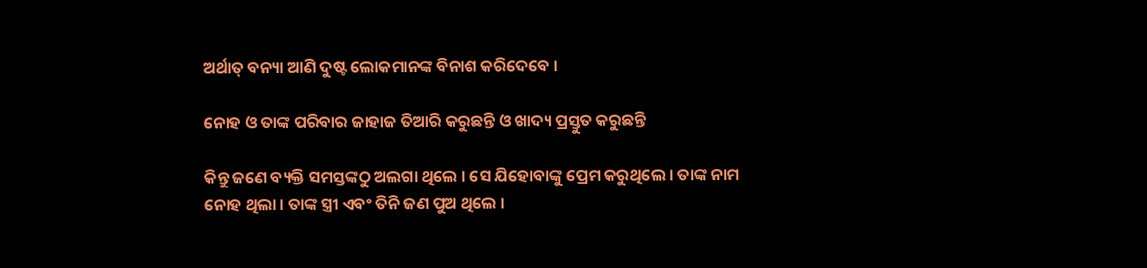ଅର୍ଥାତ୍‌ ବନ୍ୟା ଆଣି ଦୁଷ୍ଟ ଲୋକମାନଙ୍କ ବିନାଶ କରିଦେବେ ।

ନୋହ ଓ ତାଙ୍କ ପରିବାର ଜାହାଜ ତିଆରି କରୁଛନ୍ତି ଓ ଖାଦ୍ୟ ପ୍ରସ୍ତୁତ କରୁଛନ୍ତି

କିନ୍ତୁ ଜଣେ ବ୍ୟକ୍ତି ସମସ୍ତଙ୍କଠୁ ଅଲଗା ଥିଲେ । ସେ ଯିହୋବାଙ୍କୁ ପ୍ରେମ କରୁଥିଲେ । ତାଙ୍କ ନାମ ନୋହ ଥିଲା । ତାଙ୍କ ସ୍ତ୍ରୀ ଏବଂ ତିନି ଜଣ ପୁଅ ଥିଲେ ।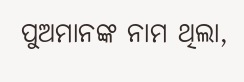ପୁଅମାନଙ୍କ ନାମ ଥିଲା,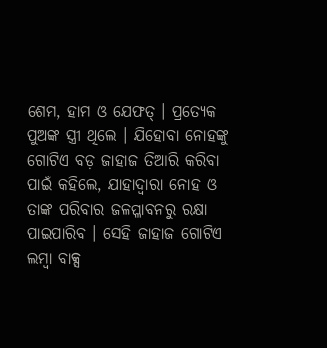ଶେମ, ହାମ ଓ ଯେଫତ୍‌ । ପ୍ରତ୍ୟେକ ପୁଅଙ୍କ ସ୍ତ୍ରୀ ଥିଲେ । ଯିହୋବା ନୋହଙ୍କୁ ଗୋଟିଏ ବଡ଼ ଜାହାଜ ତିଆରି କରିବା ପାଇଁ କହିଲେ, ଯାହାଦ୍ୱାରା ନୋହ ଓ ତାଙ୍କ ପରିବାର ଜଳପ୍ଳାବନରୁ ରକ୍ଷା ପାଇପାରିବ । ସେହି ଜାହାଜ ଗୋଟିଏ ଲମ୍ବା ବାକ୍ସ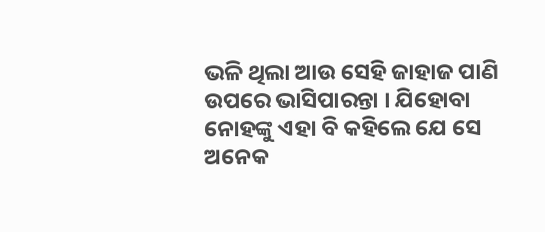ଭଳି ଥିଲା ଆଉ ସେହି ଜାହାଜ ପାଣି ଉପରେ ଭାସିପାରନ୍ତା । ଯିହୋବା ନୋହଙ୍କୁ ଏହା ବି କହିଲେ ଯେ ସେ ଅନେକ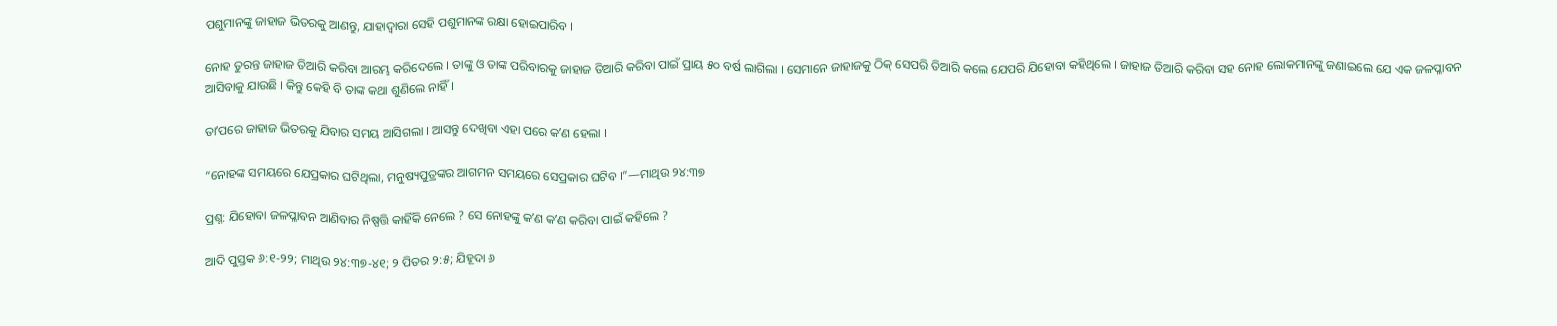ପଶୁମାନଙ୍କୁ ଜାହାଜ ଭିତରକୁ ଆଣନ୍ତୁ, ଯାହାଦ୍ୱାରା ସେହି ପଶୁମାନଙ୍କ ରକ୍ଷା ହୋଇପାରିବ ।

ନୋହ ତୁରନ୍ତ ଜାହାଜ ତିଆରି କରିବା ଆରମ୍ଭ କରିଦେଲେ । ତାଙ୍କୁ ଓ ତାଙ୍କ ପରିବାରକୁ ଜାହାଜ ତିଆରି କରିବା ପାଇଁ ପ୍ରାୟ ୫୦ ବର୍ଷ ଲାଗିଲା । ସେମାନେ ଜାହାଜକୁ ଠିକ୍‌ ସେପରି ତିଆରି କଲେ ଯେପରି ଯିହୋବା କହିଥିଲେ । ଜାହାଜ ତିଆରି କରିବା ସହ ନୋହ ଲୋକମାନଙ୍କୁ ଜଣାଇଲେ ଯେ ଏକ ଜଳପ୍ଳାବନ ଆସିବାକୁ ଯାଉଛି । କିନ୍ତୁ କେହି ବି ତାଙ୍କ କଥା ଶୁଣିଲେ ନାହିଁ ।

ତାʼପରେ ଜାହାଜ ଭିତରକୁ ଯିବାର ସମୟ ଆସିଗଲା । ଆସନ୍ତୁ ଦେଖିବା ଏହା ପରେ କʼଣ ହେଲା ।

“ନୋହଙ୍କ ସମୟରେ ଯେପ୍ରକାର ଘଟିଥିଲା, ମନୁଷ୍ୟପୁତ୍ରଙ୍କର ଆଗମନ ସମୟରେ ସେପ୍ରକାର ଘଟିବ ।”—ମାଥିଉ ୨୪:୩୭

ପ୍ରଶ୍ନ: ଯିହୋବା ଜଳପ୍ଳାବନ ଆଣିବାର ନିଷ୍ପତ୍ତି କାହିଁକି ନେଲେ ? ସେ ନୋହଙ୍କୁ କʼଣ କʼଣ କରିବା ପାଇଁ କହିଲେ ?

ଆଦି ପୁସ୍ତକ ୬:୧-୨୨; ମାଥିଉ ୨୪:୩୭-୪୧; ୨ ପିତର ୨:୫; ଯିହୂଦା ୬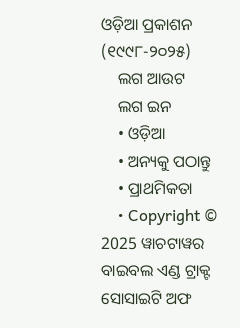ଓଡ଼ିଆ ପ୍ରକାଶନ (୧୯୯୮-୨୦୨୫)
    ଲଗ ଆଉଟ
    ଲଗ ଇନ
    • ଓଡ଼ିଆ
    • ଅନ୍ୟକୁ ପଠାନ୍ତୁ
    • ପ୍ରାଥମିକତା
    • Copyright © 2025 ୱାଚଟାୱର ବାଇବଲ ଏଣ୍ଡ ଟ୍ରାକ୍ଟ ସୋସାଇଟି ଅଫ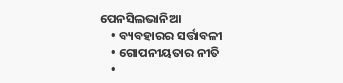ପେନସିଲଭାନିଆ
    • ବ୍ୟବହାରର ସର୍ତ୍ତାବଳୀ
    • ଗୋପନୀୟତାର ନୀତି
    •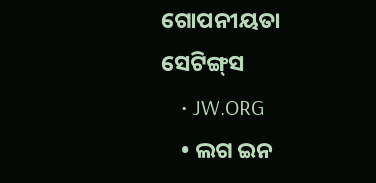ଗୋପନୀୟତା ସେଟିଙ୍ଗ୍‌ସ
    • JW.ORG
    • ଲଗ ଇନ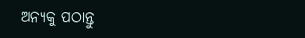ଅନ୍ୟକୁ ପଠାନ୍ତୁ